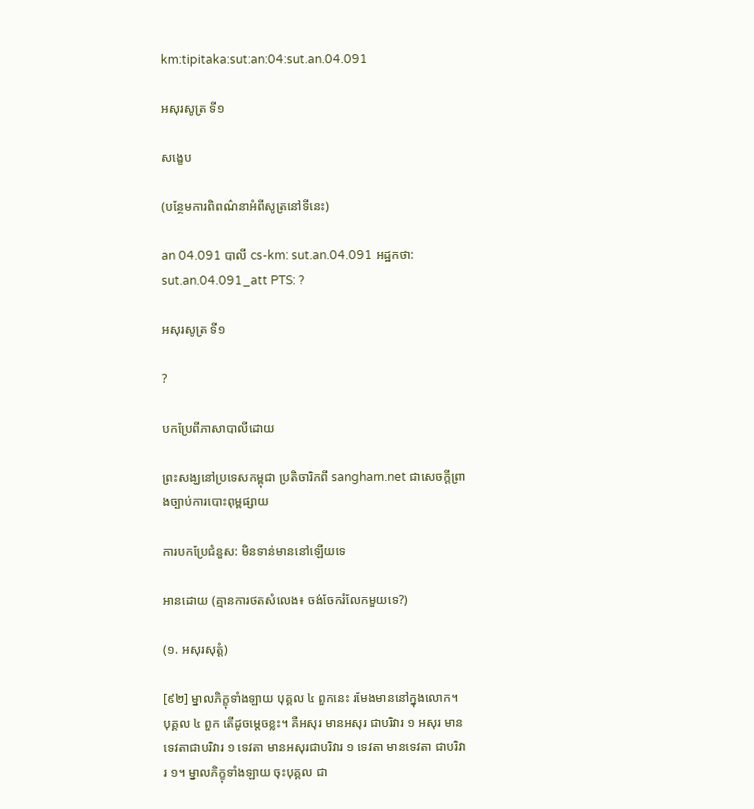km:tipitaka:sut:an:04:sut.an.04.091

អសុរសូត្រ ទី១

សង្ខេប

(បន្ថែមការពិពណ៌នាអំពីសូត្រនៅទីនេះ)

an 04.091 បាលី cs-km: sut.an.04.091 អដ្ឋកថា: sut.an.04.091_att PTS: ?

អសុរសូត្រ ទី១

?

បកប្រែពីភាសាបាលីដោយ

ព្រះសង្ឃនៅប្រទេសកម្ពុជា ប្រតិចារិកពី sangham.net ជាសេចក្តីព្រាងច្បាប់ការបោះពុម្ពផ្សាយ

ការបកប្រែជំនួស: មិនទាន់មាននៅឡើយទេ

អានដោយ (គ្មានការថតសំលេង៖ ចង់ចែករំលែកមួយទេ?)

(១. អសុរសុត្តំ)

[៩២] ម្នាលភិក្ខុទាំងឡាយ បុគ្គល ៤ ពួកនេះ រមែងមាននៅក្នុងលោក។ បុគ្គល ៤ ពួក តើដូចម្តេចខ្លះ។ គឺអសុរ មានអសុរ ជាបរិវារ ១ អសុរ មានទេវតាជាបរិវារ ១ ទេវតា មានអសុរជាបរិវារ ១ ទេវតា មានទេវតា ជាបរិវារ ១។ ម្នាលភិក្ខុទាំងឡាយ ចុះបុគ្គល ជា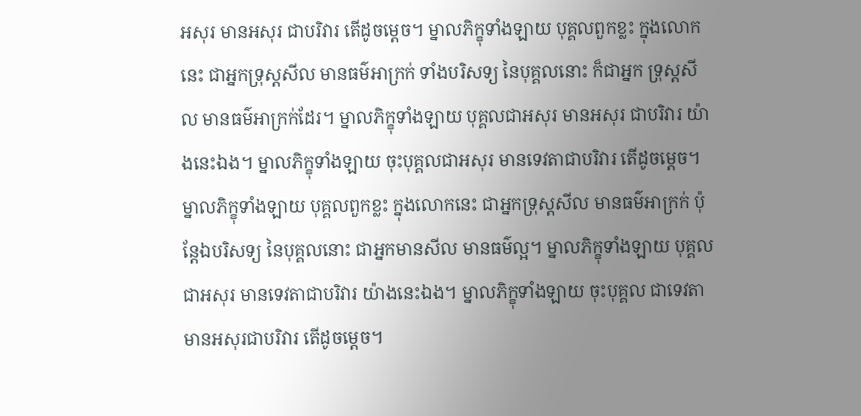អសុរ មានអសុរ ជាបរិវារ តើដូចម្តេច។ ម្នាលភិក្ខុទាំងឡាយ បុគ្គលពួកខ្លះ ក្នុងលោកនេះ ជាអ្នកទ្រុស្តសីល មានធម៌អាក្រក់ ទាំងបរិសទ្យ នៃបុគ្គលនោះ ក៏ជាអ្នក ទ្រុស្តសីល មានធម៌អាក្រក់ដែរ។ ម្នាលភិក្ខុទាំងឡាយ បុគ្គលជាអសុរ មានអសុរ ជាបរិវារ យ៉ាងនេះឯង។ ម្នាលភិក្ខុទាំងឡាយ ចុះបុគ្គលជាអសុរ មានទេវតាជាបរិវារ តើដូចម្តេច។ ម្នាលភិក្ខុទាំងឡាយ បុគ្គលពួកខ្លះ ក្នុងលោកនេះ ជាអ្នកទ្រុស្តសីល មានធម៌អាក្រក់ ប៉ុន្តែឯបរិសទ្យ នៃបុគ្គលនោះ ជាអ្នកមានសីល មានធម៌ល្អ។ ម្នាលភិក្ខុទាំងឡាយ បុគ្គលជាអសុរ មានទេវតាជាបរិវារ យ៉ាងនេះឯង។ ម្នាលភិក្ខុទាំងឡាយ ចុះបុគ្គល ជាទេវតា មានអសុរជាបរិវារ តើដូចម្តេច។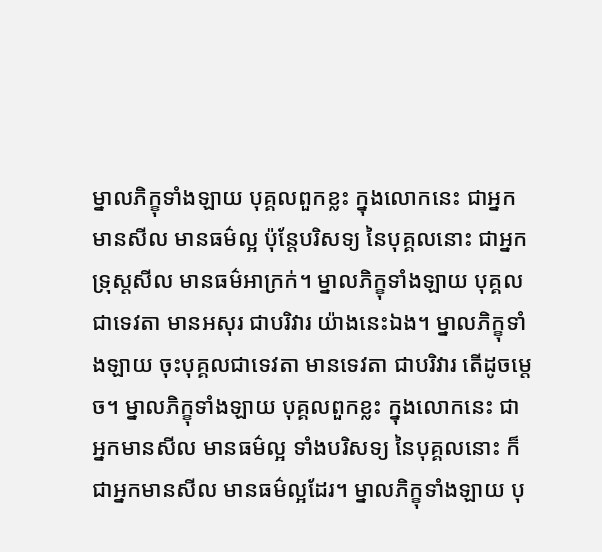ម្នាលភិក្ខុទាំងឡាយ បុគ្គលពួកខ្លះ ក្នុងលោកនេះ ជាអ្នកមានសីល មានធម៌ល្អ ប៉ុន្តែបរិសទ្យ នៃបុគ្គលនោះ ជាអ្នកទ្រុស្តសីល មានធម៌អាក្រក់។ ម្នាលភិក្ខុទាំងឡាយ បុគ្គលជាទេវតា មានអសុរ ជាបរិវារ យ៉ាងនេះឯង។ ម្នាលភិក្ខុទាំងឡាយ ចុះបុគ្គលជាទេវតា មានទេវតា ជាបរិវារ តើដូចម្តេច។ ម្នាលភិក្ខុទាំងឡាយ បុគ្គលពួកខ្លះ ក្នុងលោកនេះ ជាអ្នកមានសីល មានធម៌ល្អ ទាំងបរិសទ្យ នៃបុគ្គលនោះ ក៏ជាអ្នកមានសីល មានធម៌ល្អដែរ។ ម្នាលភិក្ខុទាំងឡាយ បុ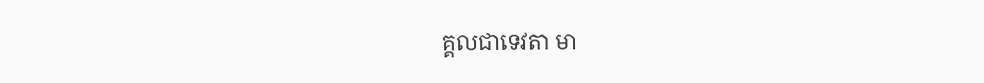គ្គលជាទេវតា មា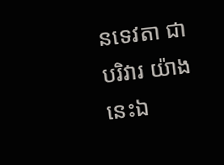នទេវតា ជាបរិវារ យ៉ាងនេះឯ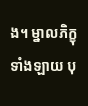ង។ ម្នាលភិក្ខុទាំងឡាយ បុ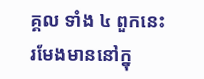គ្គល ទាំង ៤ ពួកនេះ រមែងមាននៅក្នុ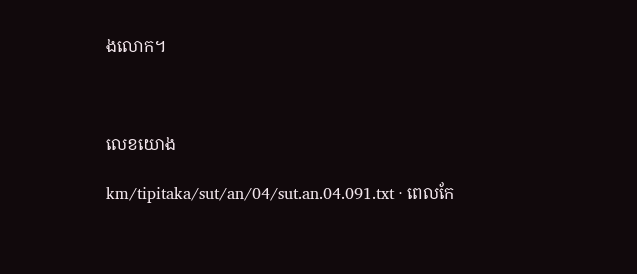ងលោក។



លេខយោង

km/tipitaka/sut/an/04/sut.an.04.091.txt · ពេលកែ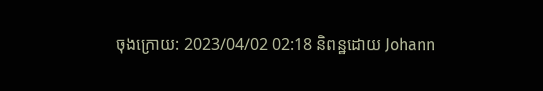ចុងក្រោយ: 2023/04/02 02:18 និពន្ឋដោយ Johann